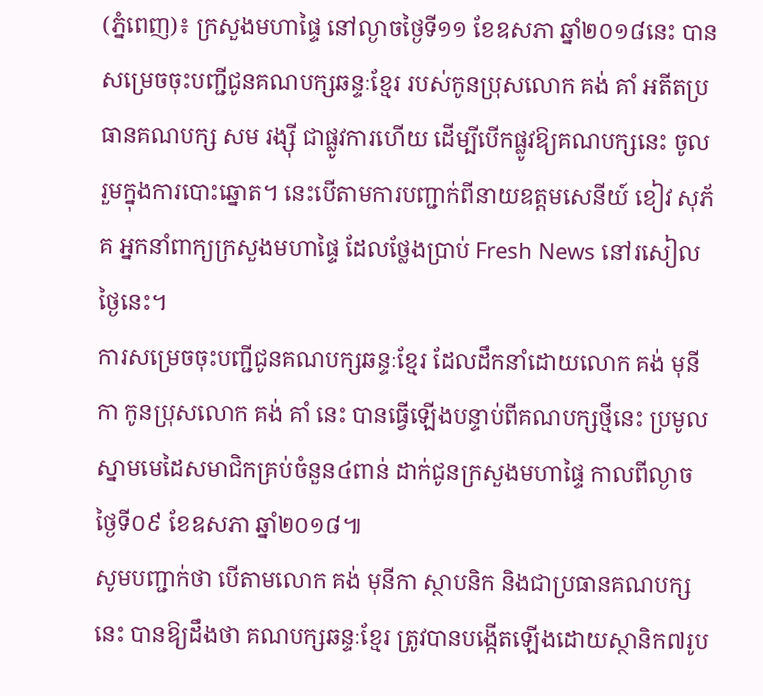(ភ្នំពេញ)៖ ក្រសួងមហាផ្ទៃ នៅល្ងាចថ្ងៃទី១១ ខែឧសភា ឆ្នាំ២០១៨នេះ បានសម្រេចចុះបញ្ជីជូនគណបក្សឆន្ទៈខ្មែរ របស់កូនប្រុសលោក គង់ គាំ អតីតប្រធានគណបក្ស សម រង្ស៊ី ជាផ្លូវការហើយ ដើម្បីបើកផ្លូវឱ្យគណបក្សនេះ ចូលរួមក្នុងការបោះឆ្នោត។ នេះបើតាមការបញ្ជាក់ពីនាយឧត្តមសេនីយ៍ ខៀវ សុភ័គ អ្នកនាំពាក្យក្រសួងមហាផ្ទៃ ដែលថ្លែងប្រាប់ Fresh News នៅរសៀលថ្ងៃនេះ។
ការសម្រេចចុះបញ្ជីជូនគណបក្សឆន្ទៈខ្មែរ ដែលដឹកនាំដោយលោក គង់ មុនីកា កូនប្រុសលោក គង់ គាំ នេះ បានធ្វើឡើងបន្ទាប់ពីគណបក្សថ្មីនេះ ប្រមូលស្នាមមេដៃសមាជិកគ្រប់ចំនួន៤ពាន់ ដាក់ជូនក្រសួងមហាផ្ទៃ កាលពីល្ងាចថ្ងៃទី០៩ ខែឧសភា ឆ្នាំ២០១៨៕
សូមបញ្ជាក់ថា បើតាមលោក គង់ មុនីកា ស្ថាបនិក និងជាប្រធានគណបក្សនេះ បានឱ្យដឹងថា គណបក្សឆន្ទៈខ្មែរ ត្រូវបានបង្កើតឡើងដោយស្ថានិក៧រូប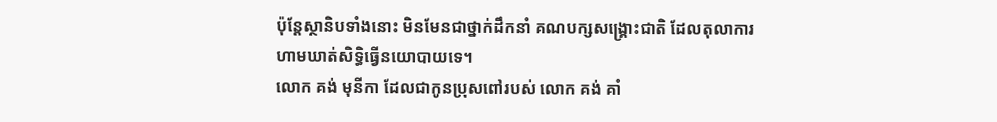ប៉ុន្តែស្ថានិបទាំងនោះ មិនមែនជាថ្នាក់ដឹកនាំ គណបក្សសង្រ្គោះជាតិ ដែលតុលាការហាមឃាត់សិទ្ធិធ្វើនយោបាយទេ។
លោក គង់ មុនីកា ដែលជាកូនប្រុសពៅរបស់ លោក គង់ គាំ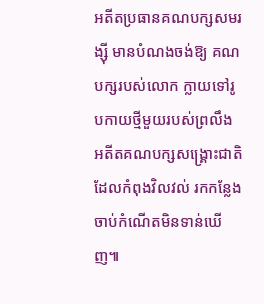អតីតប្រធានគណបក្សសមរង្ស៊ី មានបំណងចង់ឱ្យ គណបក្សរបស់លោក ក្លាយទៅរូបកាយថ្មីមួយរបស់ព្រលឹង អតីតគណបក្សសង្រ្គោះជាតិ ដែលកំពុងវិលវល់ រកកន្លែងចាប់កំណើតមិនទាន់ឃើញ៕